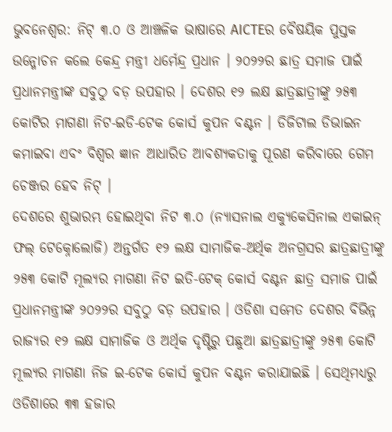ଭୁବନେଶ୍ବର: ନିଟ୍ ୩.୦ ଓ ଆଞ୍ଚଳିକ ଭାଷାରେ AICTEର ବୈଷୟିକ ପୁସ୍ତକ ଉନ୍ମୋଚନ କଲେ କେନ୍ଦ୍ର ମନ୍ତ୍ରୀ ଧର୍ମେନ୍ଦ୍ର ପ୍ରଧାନ । ୨୦୨୨ର ଛାତ୍ର ସମାଜ ପାଇଁ ପ୍ରଧାନମନ୍ତ୍ରୀଙ୍କ ସବୁଠୁ ବଡ଼ ଉପହାର । ଦେଶର ୧୨ ଲକ୍ଷ ଛାତ୍ରଛାତ୍ରୀଙ୍କୁ ୨୫୩ କୋଟିର ମାଗଣା ନିଟ-ଇଡି-ଟେକ କୋର୍ସ କୁପନ ବଣ୍ଟନ । ଡିଜିଟାଲ ଡିଭାଇନ କମାଇବା ଏବଂ ବିଶ୍ବର ଜ୍ଞାନ ଆଧାରିତ ଆବଶ୍ୟକତାକୁ ପୂରଣ କରିବାରେ ଗେମ ଚେଞ୍ଜର ହେବ ନିଟ୍ ।
ଦେଶରେ ଶୁଭାରମ୍ଭ ହୋଇଥିବା ନିଟ ୩.୦ (ନ୍ୟାସନାଲ ଏକ୍ୟୁକେସିନାଲ ଏକାଇନ୍ ଫଲ୍ ଟେକ୍ନୋଲୋଜି) ଅନ୍ତର୍ଗତ ୧୨ ଲକ୍ଷ ସାମାଜିକ-ଅର୍ଥିକ ଅନଗ୍ରସର ଛାତ୍ରଛାତ୍ରୀଙ୍କୁ ୨୫୩ କୋଟି ମୂଲ୍ୟର ମାଗଣା ନିଟ ଇତି-ଟେକ୍ କୋର୍ସ ବଣ୍ଟନ ଛାତ୍ର ସମାଜ ପାଇଁ ପ୍ରଧାନମନ୍ତ୍ରୀଙ୍କ ୨୦୨୨ର ସବୁଠୁ ବଡ଼ ଉପହାର । ଓଡିଶା ସମେତ ଦେଶର ବିଭିନ୍ନ ରାଜ୍ୟର ୧୨ ଲକ୍ଷ ସାମାଜିକ ଓ ଅର୍ଥିକ ଦୃଷ୍ଟିରୁ ପଛୁଆ ଛାତ୍ରଛାତ୍ରୀଙ୍କୁ ୨୫୩ କୋଟି ମୂଲ୍ୟର ମାଗଣା ନିଜ ଇ-ଟେକ କୋର୍ସ କୁପନ ବଣ୍ଟନ କରାଯାଇଛି । ସେଥିମଧ୍ୟରୁ ଓଡିଶାରେ ୩୩ ହଜାର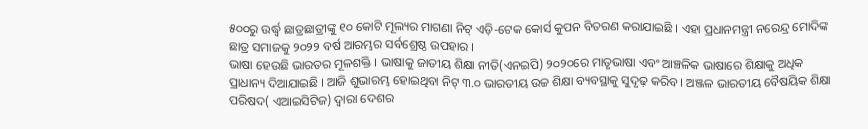୫୦୦ରୁ ଉର୍ଦ୍ଧ୍ବ ଛାତ୍ରଛାତ୍ରୀଙ୍କୁ ୧୦ କୋଟି ମୂଲ୍ୟର ମାଗଣା ନିଟ୍ ଏଡ଼ି-ଟେକ କୋର୍ସ କୁପନ ବିତରଣ କରାଯାଇଛି । ଏହା ପ୍ରଧାନମନ୍ତ୍ରୀ ନରେନ୍ଦ୍ର ମୋଦିଙ୍କ ଛାତ୍ର ସମାଜକୁ ୨୦୨୨ ବର୍ଷ ଆରମ୍ଭର ସର୍ବଶ୍ରେଷ୍ଠ ଉପହାର ।
ଭାଷା ହେଉଛି ଭାରତର ମୂଳଶକ୍ତି । ଭାଷାକୁ ଜାତୀୟ ଶିକ୍ଷା ନୀତି(ଏନଇପି) ୨୦୨୦ରେ ମାତୃଭାଷା ଏବଂ ଆଞ୍ଚଳିକ ଭାଷାରେ ଶିକ୍ଷାକୁ ଅଧିକ ପ୍ରାଧାନ୍ୟ ଦିଆଯାଇଛି । ଆଜି ଶୁଭାରମ୍ଭ ହୋଇଥିବା ନିଟ୍ ୩.୦ ଭାରତୀୟ ଉଚ୍ଚ ଶିକ୍ଷା ବ୍ୟବସ୍ଥାକୁ ସୁଦୃଢ଼ କରିବ । ଅଞ୍ଜଳ ଭାରତୀୟ ବୈଷୟିକ ଶିକ୍ଷା ପରିଷଦ( ଏଆଇସିଟିଜ) ଦ୍ଵାରା ଦେଶର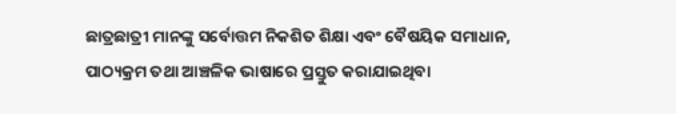ଛାତ୍ରଛାତ୍ରୀ ମାନଙ୍କୁ ସର୍ବୋତ୍ତମ ନିକଶିତ ଶିକ୍ଷା ଏବଂ ବୈଷୟିକ ସମାଧାନ, ପାଠ୍ୟକ୍ରମ ତଥା ଆଞ୍ଚଳିକ ଭାଷାରେ ପ୍ରସ୍ତୁତ କରାଯାଇଥିବା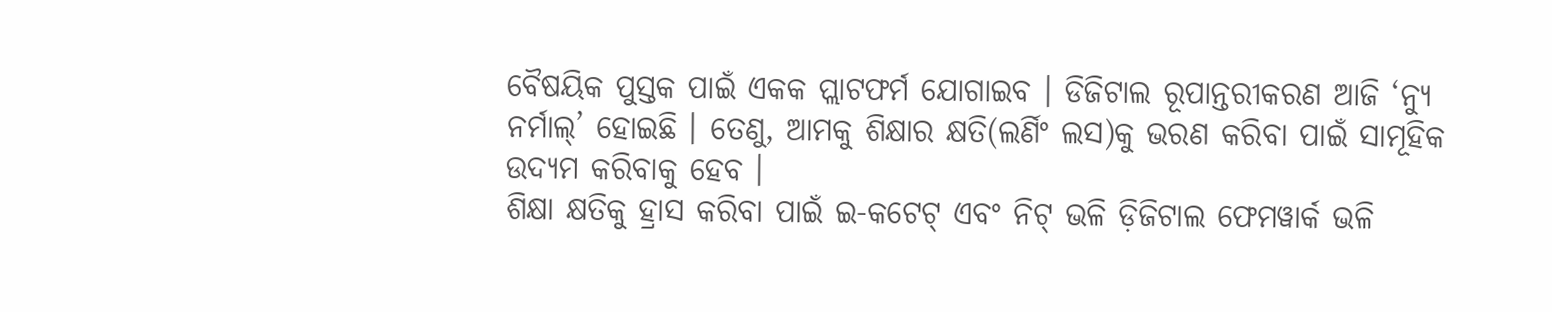ବୈଷୟିକ ପୁସ୍ତକ ପାଇଁ ଏକକ ପ୍ଲାଟଫର୍ମ ଯୋଗାଇବ । ଡିଜିଟାଲ ରୂପାନ୍ତରୀକରଣ ଆଜି ‘ନ୍ୟୁ ନର୍ମାଲ୍’ ହୋଇଛି । ତେଣୁ, ଆମକୁ ଶିକ୍ଷାର କ୍ଷତି(ଲର୍ଣିଂ ଲସ)କୁ ଭରଣ କରିବା ପାଇଁ ସାମୂହିକ ଉଦ୍ୟମ କରିବାକୁ ହେବ ।
ଶିକ୍ଷା କ୍ଷତିକୁ ହ୍ରାସ କରିବା ପାଇଁ ଇ-କଟେଟ୍ ଏବଂ ନିଟ୍ ଭଳି ଡ଼ିଜିଟାଲ ଫେମୱାର୍କ ଭଳି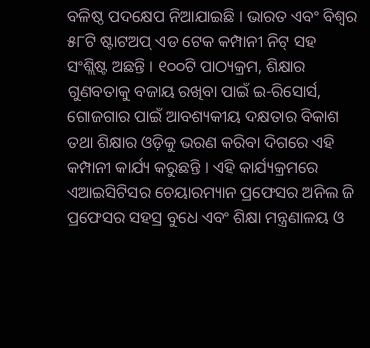ବଳିଷ୍ଠ ପଦକ୍ଷେପ ନିଆଯାଇଛି । ଭାରତ ଏବଂ ବିଶ୍ଵର ୫୮ଟି ଷ୍ଟାଟଅପ୍ ଏଡ ଟେକ କମ୍ପାନୀ ନିଟ୍ ସହ ସଂଶ୍ଲିଷ୍ଟ ଅଛନ୍ତି । ୧୦୦ଟି ପାଠ୍ୟକ୍ରମ, ଶିକ୍ଷାର ଗୁଣବତାକୁ ବଜାୟ ରଖିବା ପାଇଁ ଇ-ରିସୋର୍ସ, ଗୋଜଗାର ପାଇଁ ଆବଶ୍ୟକୀୟ ଦକ୍ଷତାର ବିକାଶ ତଥା ଶିକ୍ଷାର ଓଡ଼ିକୁ ଭରଣ କରିବା ଦିଗରେ ଏହି କମ୍ପାନୀ କାର୍ଯ୍ୟ କରୁଛନ୍ତି । ଏହି କାର୍ଯ୍ୟକ୍ରମରେ ଏଆଇସିଟିସର ଚେୟାରମ୍ୟାନ ପ୍ରଫେସର ଅନିଲ ଜି ପ୍ରଫେସର ସହସ୍ର ବୁଧେ ଏବଂ ଶିକ୍ଷା ମନ୍ତ୍ରଣାଳୟ ଓ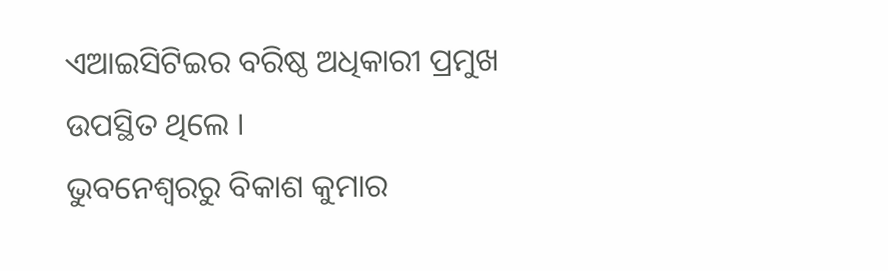ଏଆଇସିଟିଇର ବରିଷ୍ଠ ଅଧିକାରୀ ପ୍ରମୁଖ ଉପସ୍ଥିତ ଥିଲେ ।
ଭୁବନେଶ୍ବରରୁ ବିକାଶ କୁମାର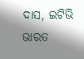ଦାସ, ଇଟିଭି ଭାରତ